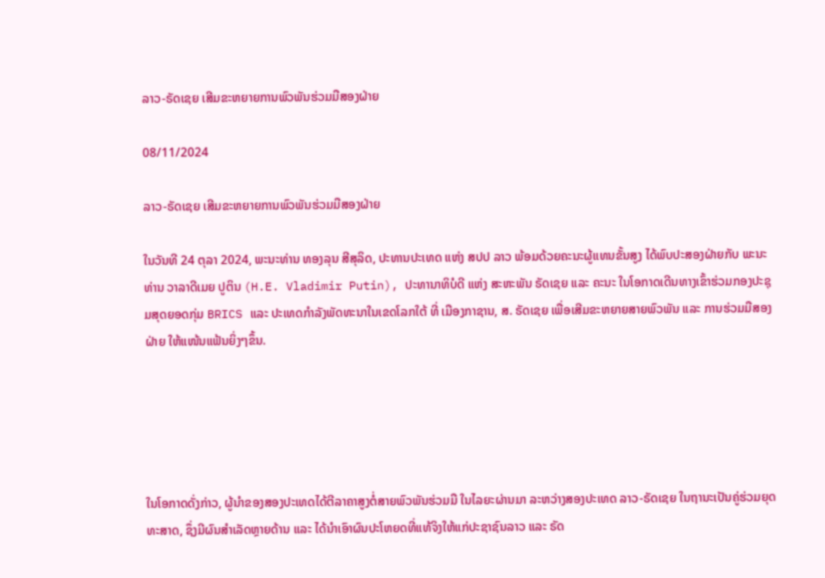ລາວ-ຣັດເຊຍ ເສີມຂະຫຍາຍການພົວພັນຮ່ວມມືສອງຝ່າຍ

08/11/2024

ລາວ-ຣັດເຊຍ ເສີມຂະຫຍາຍການພົວພັນຮ່ວມມືສອງຝ່າຍ

ໃນວັນທີ 24 ຕຸລາ 2024, ພະນະທ່ານ ທອງລຸນ ສີສຸລິດ, ປະທານປະເທດ ແຫ່ງ ສປປ ລາວ ພ້ອມດ້ວຍຄະນະຜູ້ແທນຂັ້ນສູງ ໄດ້ພົບປະສອງຝ່າຍກັບ ພະນະທ່ານ ວາລາດີເມຍ ປູຕິນ (H.E. Vladimir Putin), ປະທານາທິບໍດີ ແຫ່ງ ສະຫະພັນ ຣັດເຊຍ ແລະ ຄະນະ ໃນໂອກາດເດີນທາງເຂົ້າຮ່ວມກອງປະຊຸມສຸດຍອດກຸ່ມ BRICS ແລະ ປະເທດກໍາລັງພັດທະນາໃນເຂດໂລກໃຕ້ ທີ່ ເມືອງກາຊານ, ສ. ຣັດເຊຍ ເພື່ອເສີມຂະຫຍາຍສາຍພົວພັນ ແລະ ການຮ່ວມມືສອງຝ່າຍ ໃຫ້ແໜ້ນແຟ້ນຍິ່ງໆຂຶ້ນ.





ໃນໂອກາດດັ່ງກ່າວ, ຜູ້ນໍາຂອງສອງປະເທດໄດ້ຕີລາຄາສູງຕໍ່ສາຍພົວພັນຮ່ວມມື ໃນໄລຍະຜ່ານມາ ລະຫວ່າງສອງປະເທດ ລາວ-ຣັດເຊຍ ໃນຖານະເປັນຄູ່ຮ່ວມຍຸດທະສາດ, ຊຶ່ງມີຜົນສໍາເລັດຫຼາຍດ້ານ ແລະ ໄດ້ນໍາເອົາຜົນປະໂຫຍດທີ່ແທ້ຈິງໃຫ້ແກ່ປະຊາຊົນລາວ ແລະ ຣັດ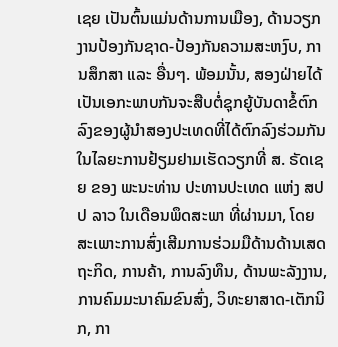ເຊຍ ເປັນຕົ້ນແມ່ນດ້ານການເມືອງ, ດ້ານວຽກງານປ້ອງກັນຊາດ-ປ້ອງກັນຄວາມສະຫງົບ, ການສຶກສາ ແລະ ອື່ນໆ. ພ້ອມນັ້ນ, ສອງຝ່າຍໄດ້ເປັນເອກະພາບກັນຈະສືບຕໍ່ຊຸກຍູ້ບັນດາຂໍ້ຕົກລົງຂອງຜູ້ນໍາສອງປະເທດທີ່ໄດ້ຕົກລົງຮ່ວມກັນ ໃນໄລຍະການຢ້ຽມຢາມເຮັດວຽກທີ່ ສ. ຣັດເຊຍ ຂອງ ພະນະທ່ານ ປະທານປະເທດ ແຫ່ງ ສປປ ລາວ ໃນເດືອນພຶດສະພາ ທີ່ຜ່ານມາ, ໂດຍສະເພາະການສົ່ງເສີມການຮ່ວມມືດ້ານດ້ານເສດຖະກິດ, ການຄ້າ, ການລົງທຶນ, ດ້ານພະລັງງານ, ການຄົມມະນາຄົມຂົນສົ່ງ, ວິທະຍາສາດ-ເຕັກນິກ, ກາ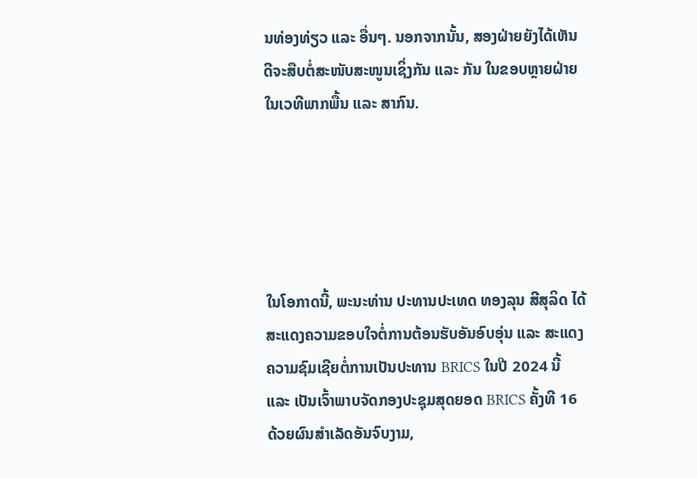ນທ່ອງທ່ຽວ ແລະ ອື່ນໆ. ນອກຈາກນັ້ນ, ສອງຝ່າຍຍັງໄດ້ເຫັນດີຈະສືບຕໍ່ສະໜັບສະໜູນເຊິ່ງກັນ ແລະ ກັນ ໃນຂອບຫຼາຍຝ່າຍ ໃນເວທີພາກພື້ນ ແລະ ສາກົນ.





ໃນໂອກາດນີ້, ພະນະທ່ານ ປະທານປະເທດ ທອງລຸນ ສີສຸລິດ ໄດ້ສະແດງຄວາມຂອບໃຈຕໍ່ການຕ້ອນຮັບອັນອົບອຸ່ນ ແລະ ສະແດງຄວາມຊົມເຊີຍຕໍ່ການເປັນປະທານ BRICS ໃນປີ 2024 ນີ້ ແລະ ເປັນເຈົ້າພາບຈັດກອງປະຊຸມສຸດຍອດ BRICS ຄັ້ງທີ 16 ດ້ວຍຜົນສໍາເລັດອັນຈົບງາມ,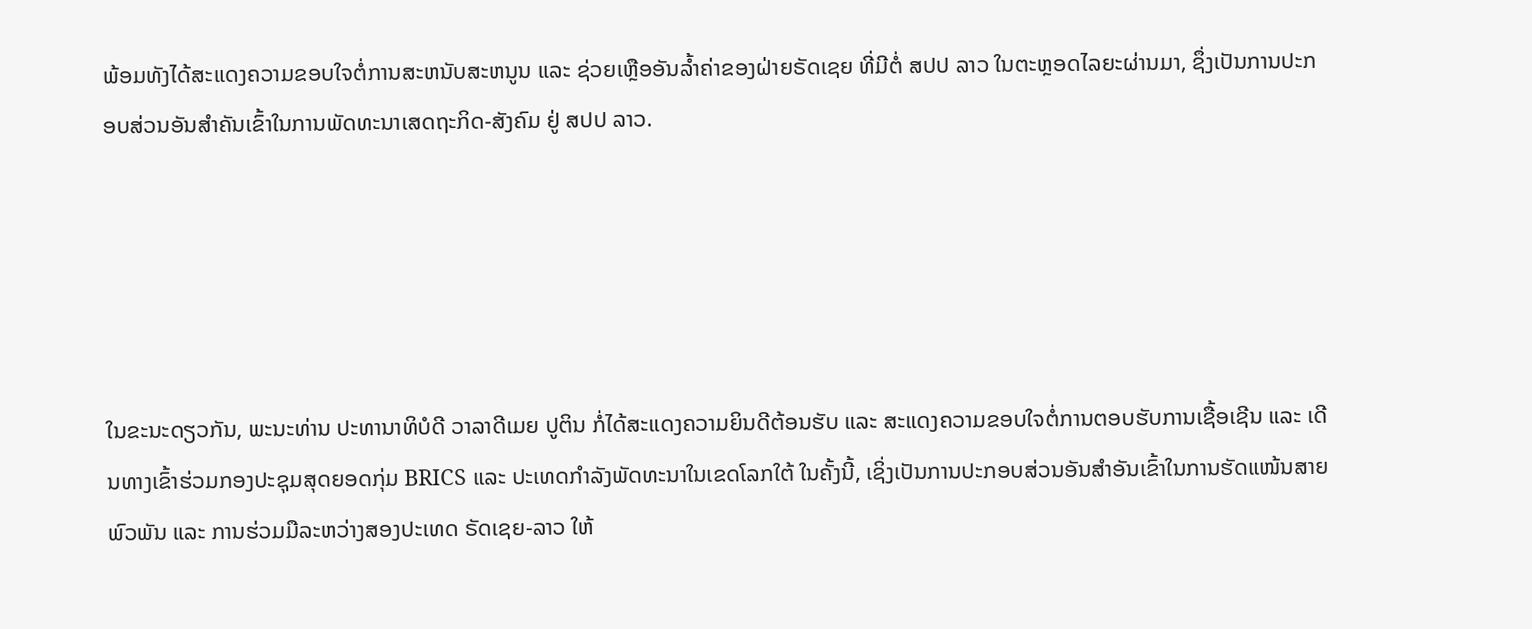ພ້ອມທັງໄດ້ສະແດງຄວາມຂອບໃຈຕໍ່ການສະຫນັບສະຫນູນ ແລະ ຊ່ວຍເຫຼືອອັນລໍ້າຄ່າຂອງຝ່າຍຣັດເຊຍ ທີ່ມີຕໍ່ ສປປ ລາວ ໃນຕະຫຼອດໄລຍະຜ່ານມາ, ຊຶ່ງເປັນການປະກອບສ່ວນອັນສໍາຄັນເຂົ້າໃນການພັດທະນາເສດຖະກິດ-ສັງຄົມ ຢູ່ ສປປ ລາວ.





ໃນຂະນະດຽວກັນ, ພະນະທ່ານ ປະທານາທິບໍດີ ວາລາດີເມຍ ປູຕິນ ກໍ່ໄດ້ສະແດງຄວາມຍິນດີຕ້ອນຮັບ ແລະ ສະແດງຄວາມຂອບໃຈຕໍ່ການຕອບຮັບການເຊື້ອເຊີນ ແລະ ເດີນທາງເຂົ້າຮ່ວມກອງປະຊຸມສຸດຍອດກຸ່ມ BRICS ແລະ ປະເທດກໍາລັງພັດທະນາໃນເຂດໂລກໃຕ້ ໃນຄັ້ງນີ້, ເຊິ່ງເປັນການປະກອບສ່ວນອັນສໍາອັນເຂົ້າໃນການຮັດແໜ້ນສາຍພົວພັນ ແລະ ການຮ່ວມມືລະຫວ່າງສອງປະເທດ ຣັດເຊຍ-ລາວ ໃຫ້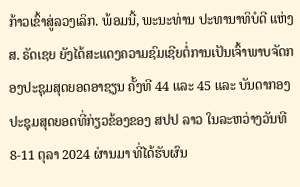ກ້າວເຂົ້າສູ່ລວງເລິກ. ພ້ອມນີ້, ພະນະທ່ານ ປະທານາທິບໍດີ ແຫ່ງ ສ. ຣັດເຊຍ ຍັງໄດ້ສະແດງຄວາມຊົມເຊີຍຕໍ່ການເປັນເຈົ້າພາບຈັດກອງປະຊຸມສຸດຍອດອາຊຽນ ຄັ້ງທີ 44 ແລະ 45 ແລະ ບັນດາກອງປະຊຸມສຸດຍອດທີ່ກ່ຽວຂ້ອງຂອງ ສປປ ລາວ ໃນລະຫວ່າງວັນທີ 8-11 ຕຸລາ 2024 ຜ່ານມາ ທີ່ໄດ້ຮັບຜົນ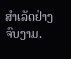ສໍາເລັດຢ່າງຈົບງາມ.